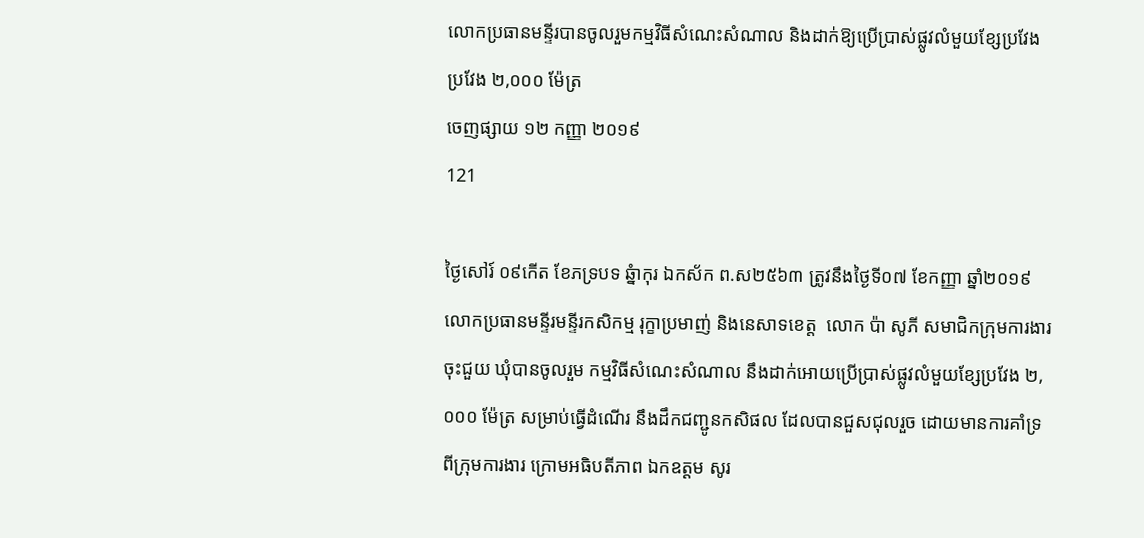លោកប្រធានមន្ទីរបានចូលរួមកម្មវិធីសំណេះសំណាល និងដាក់ឱ្យប្រើប្រាស់ផ្លូវលំមួយខ្សែប្រវែងប្រវែង ២,០០០ ម៉ែត្រ
ចេញផ្សាយ ១២ កញ្ញា ២០១៩
121

ថ្ងៃសៅរ៍ ០៩កើត ខែភទ្របទ ឆ្នំាកុរ ឯកស័ក ព.ស២៥៦៣ ត្រូវនឹងថ្ងៃទី០៧ ខែកញ្ញា ឆ្នាំ២០១៩ លោកប្រធានមន្ទីរមន្ទីរកសិកម្ម រុក្ខាប្រមាញ់ និងនេសាទខេត្ត  លោក ប៉ា សូភី សមាជិកក្រុមការងារចុះជួយ ឃុំបានចូលរួម កម្មវិធីសំណេះសំណាល នឹងដាក់អោយប្រើប្រាស់ផ្លូវលំមួយខ្សែប្រវែង ២,០០០ ម៉ែត្រ សម្រាប់ធ្វើដំណើរ នឹងដឹកជញ្ជូនកសិផល ដែលបានជួសជុលរួច ដោយមានការគាំទ្រ ពីក្រុមការងារ ក្រោមអធិបតីភាព ឯកឧត្តម សូរ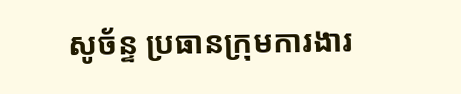សូច័ន្ទ ប្រធានក្រុមការងារ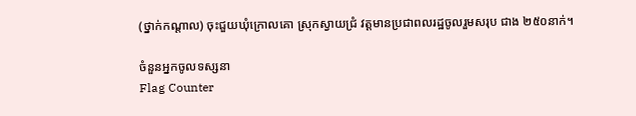(ថ្នាក់កណ្តាល) ចុះជួយឃុំក្រោលគោ ស្រុកស្វាយជ្រំ វត្តមានប្រជាពលរដ្ឋចូលរួមសរុប ជាង ២៥០នាក់។

ចំនួនអ្នកចូលទស្សនា
Flag Counter